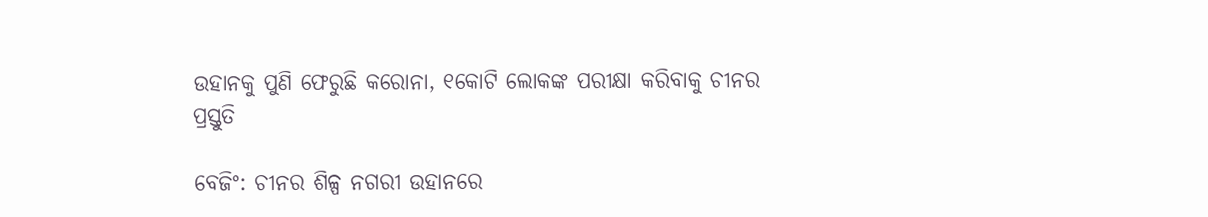ଉହାନକୁ ପୁଣି ଫେରୁଛି କରୋନା, ୧କୋଟି ଲୋକଙ୍କ ପରୀକ୍ଷା କରିବାକୁ ଚୀନର ପ୍ରସ୍ତୁତି

ବେଜିଂ: ଚୀନର ଶିଳ୍ପ ନଗରୀ ଉହାନରେ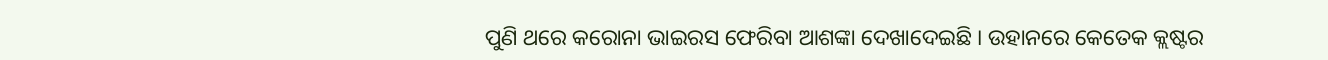ପୁଣି ଥରେ କରୋନା ଭାଇରସ ଫେରିବା ଆଶଙ୍କା ଦେଖାଦେଇଛି । ଉହାନରେ କେତେକ କ୍ଲଷ୍ଟର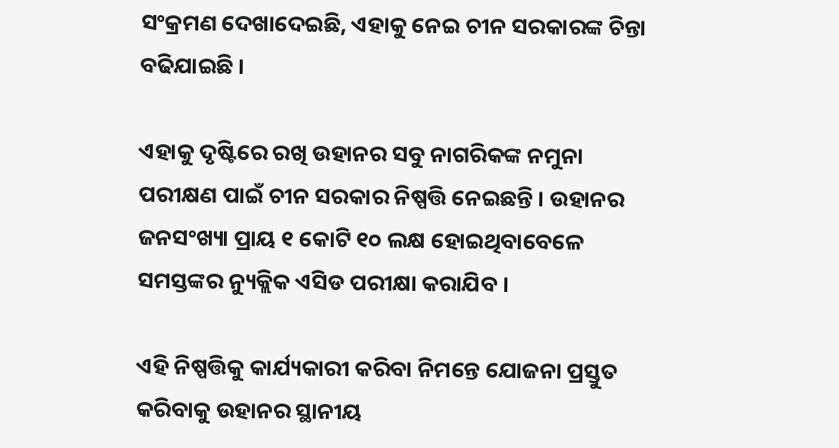ସଂକ୍ରମଣ ଦେଖାଦେଇଛି, ଏହାକୁ ନେଇ ଚୀନ ସରକାରଙ୍କ ଚିନ୍ତା ବଢିଯାଇଛି ।

ଏହାକୁ ଦୃଷ୍ଟିରେ ରଖି ଉହାନର ସବୁ ନାଗରିକଙ୍କ ନମୁନା ପରୀକ୍ଷଣ ପାଇଁ ଚୀନ ସରକାର ନିଷ୍ପତ୍ତି ନେଇଛନ୍ତି । ଉହାନର ଜନସଂଖ୍ୟା ପ୍ରାୟ ୧ କୋଟି ୧୦ ଲକ୍ଷ ହୋଇଥିବାବେଳେ ସମସ୍ତଙ୍କର ନ୍ୟୁକ୍ଲିକ ଏସିଡ ପରୀକ୍ଷା କରାଯିବ ।

ଏହି ନିଷ୍ପତ୍ତିକୁ କାର୍ଯ୍ୟକାରୀ କରିବା ନିମନ୍ତେ ଯୋଜନା ପ୍ରସ୍ତୁତ କରିବାକୁ ଉହାନର ସ୍ଥାନୀୟ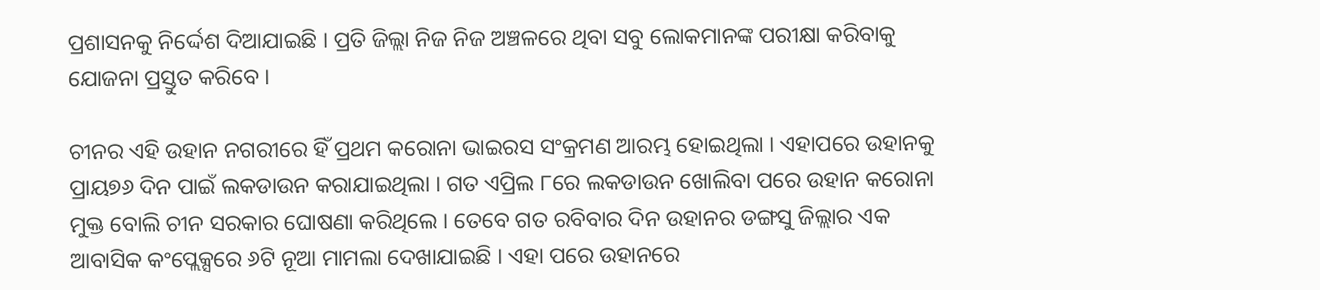ପ୍ରଶାସନକୁ ନିର୍ଦ୍ଦେଶ ଦିଆଯାଇଛି । ପ୍ରତି ଜିଲ୍ଲା ନିଜ ନିଜ ଅଞ୍ଚଳରେ ଥିବା ସବୁ ଲୋକମାନଙ୍କ ପରୀକ୍ଷା କରିବାକୁ ଯୋଜନା ପ୍ରସ୍ତୁତ କରିବେ ।

ଚୀନର ଏହି ଉହାନ ନଗରୀରେ ହିଁ ପ୍ରଥମ କରୋନା ଭାଇରସ ସଂକ୍ରମଣ ଆରମ୍ଭ ହୋଇଥିଲା । ଏହାପରେ ଉହାନକୁ ପ୍ରାୟ୭୬ ଦିନ ପାଇଁ ଲକଡାଉନ କରାଯାଇଥିଲା । ଗତ ଏପ୍ରିଲ ୮ରେ ଲକଡାଉନ ଖୋଲିବା ପରେ ଉହାନ କରୋନା ମୁକ୍ତ ବୋଲି ଚୀନ ସରକାର ଘୋଷଣା କରିଥିଲେ । ତେବେ ଗତ ରବିବାର ଦିନ ଉହାନର ଡଙ୍ଗସୁ ଜିଲ୍ଲାର ଏକ ଆବାସିକ କଂପ୍ଲେକ୍ସରେ ୬ଟି ନୂଆ ମାମଲା ଦେଖାଯାଇଛି । ଏହା ପରେ ଉହାନରେ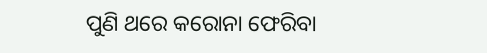ପୁଣି ଥରେ କରୋନା ଫେରିବା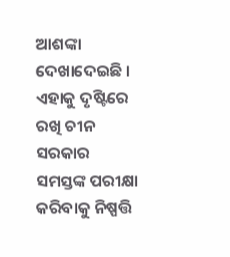ଆଶଙ୍କା ଦେଖାଦେଇଛି । ଏହାକୁ ଦୃଷ୍ଟିରେ ରଖି ଚୀନ ସରକାର ସମସ୍ତଙ୍କ ପରୀକ୍ଷା କରିବାକୁ ନିଷ୍ପତ୍ତି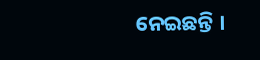ନେଇଛନ୍ତି ।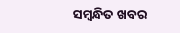ସମ୍ବନ୍ଧିତ ଖବର